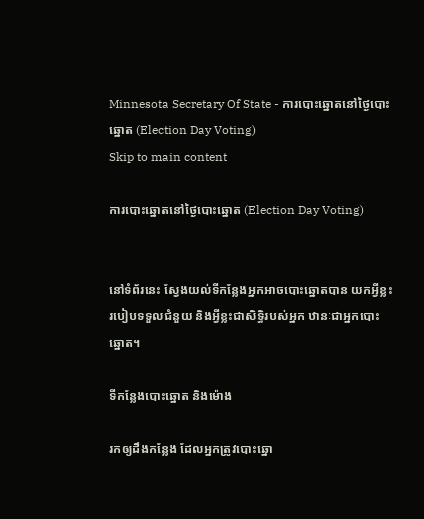Minnesota Secretary Of State - ការបោះឆ្នោតនៅថ្ងៃបោះឆ្នោត (Election Day Voting)
Skip to main content

ការបោះឆ្នោតនៅថ្ងៃបោះឆ្នោត (Election Day Voting)


នៅទំព័រនេះ ស្វែងយល់ទីកន្លែងអ្នកអាចបោះឆ្នោតបាន យកអ្វីខ្លះ របៀបទទួលជំនួយ និងអ្វីខ្លះជាសិទ្ធិរបស់អ្នក ឋានៈជាអ្នកបោះឆ្នោត។

ទីកន្លែងបោះឆ្នោត និងម៉ោង

រកឲ្យដឹងកន្លែង ដែលអ្នកត្រូវបោះឆ្នោ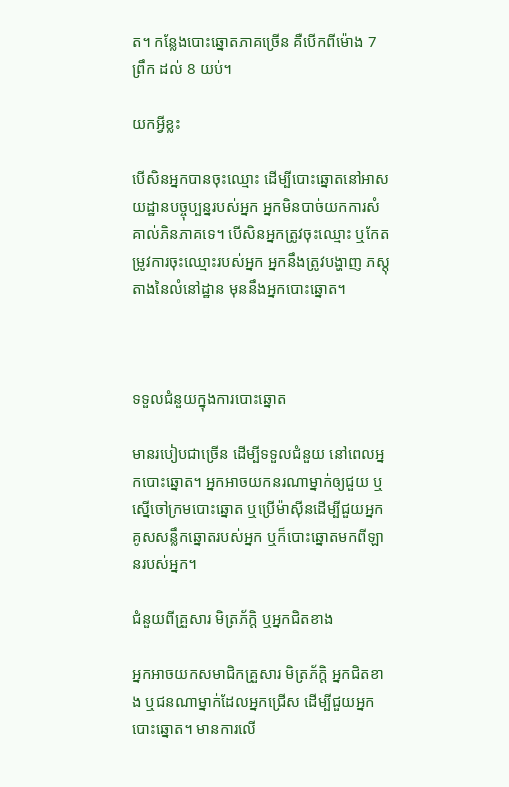ត។ កន្លែងបោះឆ្នោតភាគច្រើន គឺបើកពីម៉ោង 7 ព្រឹក ដល់ 8 យប់។

យកអ្វីខ្លះ

បើសិនអ្នកបានចុះឈ្មោះ ដើម្បីបោះឆ្នោតនៅអាសយដ្ឋានបច្ចុប្បន្នរបស់អ្នក អ្នកមិនបាច់យកការសំគាល់ភិនភាគទេ។ បើសិនអ្នកត្រូវចុះឈ្មោះ ឬកែតម្រូវការចុះឈ្មោះរបស់អ្នក អ្នកនឹងត្រូវបង្ហាញ ភស្ដុតាងនៃលំនៅដ្ឋាន មុននឹងអ្នកបោះឆ្នោត។



ទទួលជំនួយក្នុងការបោះឆ្នោត

មានរបៀបជាច្រើន ដើម្បីទទួលជំនួយ នៅពេលអ្នកបោះឆ្នោត។ អ្នកអាចយកនរណាម្នាក់ឲ្យជួយ ឬស្នើចៅក្រមបោះឆ្នោត ឬប្រើម៉ាស៊ីនដើម្បីជួយអ្នក គូសសន្លឹកឆ្នោតរបស់អ្នក ឬក៏បោះឆ្នោតមកពីឡានរបស់អ្នក។

ជំនួយពីគ្រួសារ មិត្រភ័ក្ដិ ឬអ្នកជិតខាង

អ្នកអាចយកសមាជិកគ្រួសារ មិត្រភ័ក្ដិ អ្នកជិតខាង ឬជនណាម្នាក់ដែលអ្នកជ្រើស ដើម្បីជួយអ្នកបោះឆ្នោត។ មានការលើ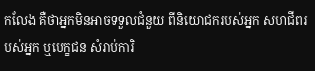កលែង គឺថាអ្នកមិនអាចទទួលជំនួយ ពីនិយោជករបស់អ្នក សហជីពរបស់អ្នក ឬបេក្ខជន សំរាប់ការិ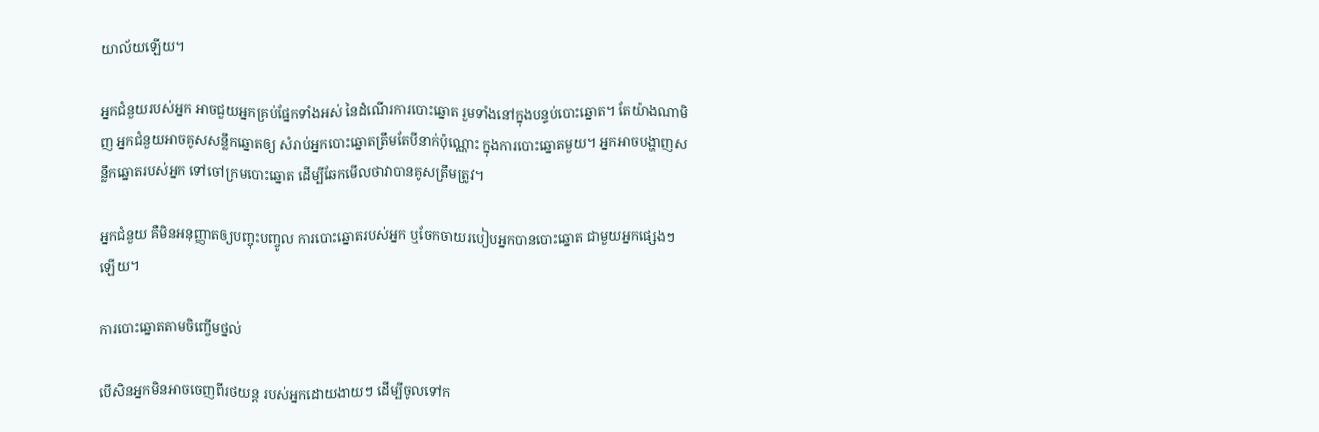យាល័យឡើយ។

អ្នកជំនួយរបស់អ្នក អាចជួយអ្នកគ្រប់ផ្នែកទាំងអស់ នៃដំណើរការបោះឆ្នោត រួមទាំងនៅក្នុងបន្ទប់បោះឆ្នោត។ តែយ៉ាងណាមិញ អ្នកជំនួយអាចគូសសន្លឹកឆ្នោតឲ្យ សំរាប់អ្នកបោះឆ្នោតត្រឹមតែបីនាក់ប៉ុណ្ណោះ ក្នុងការបោះឆ្នោតមួយ។ អ្នកអាចបង្ហាញសន្លឹកឆ្នោតរបស់អ្នក ទៅចៅក្រមបោះឆ្នោត ដើម្បីឆែកមើលថាវាបានគូសត្រឹមត្រូវ។

អ្នកជំនួយ គឺមិនអនុញ្ញាតឲ្យបញ្ចុះបញ្ចូល ការបោះឆ្នោតរបស់អ្នក ឬចែកចាយរបៀបអ្នកបានបោះឆ្នោត ជាមួយអ្នកផ្សេងៗឡើយ។

ការបោះឆ្នោតតាមចិញ្ចើមថ្នល់

បើសិនអ្នកមិនអាចចេញពីរថយន្ដ របស់អ្នកដោយងាយៗ ដើម្បីចូលទៅក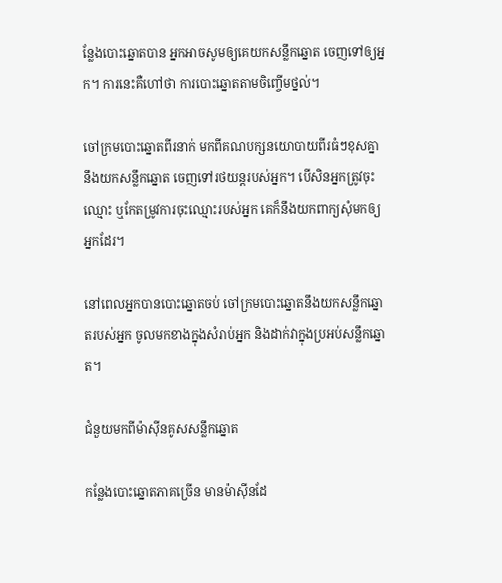ន្លែងបោះឆ្នោតបាន អ្នកអាចសូមឲ្យគេយកសន្លឹកឆ្នោត ចេញទៅឲ្យអ្នក។ ការនេះគឺហៅថា ការបោះឆ្នោតតាមចិញ្ចើមថ្នល់។

ចៅក្រមបោះឆ្នោតពីរនាក់ មកពីគណបក្សនយោបាយពីរធំៗខុសគ្នា នឹងយកសន្លឹកឆ្នោត ចេញទៅរថយន្ដរបស់អ្នក។ បើសិនអ្នកត្រូវចុះឈ្មោះ ឬកែតម្រូវការចុះឈ្មោះរបស់អ្នក គេក៏នឹងយកពាក្យសុំមកឲ្យអ្នកដែរ។

នៅពេលអ្នកបានបោះឆ្នោតចប់ ចៅក្រមបោះឆ្នោតនឹងយកសន្លឹកឆ្នោតរបស់អ្នក ចូលមកខាងក្នុងសំរាប់អ្នក និងដាក់វាក្នុងប្រអប់សន្លឹកឆ្នោត។

ជំនួយមកពីម៉ាស៊ីនគូសសន្លឹកឆ្នោត

កន្លែងបោះឆ្នោតភាគច្រើន មានម៉ាស៊ីនដែ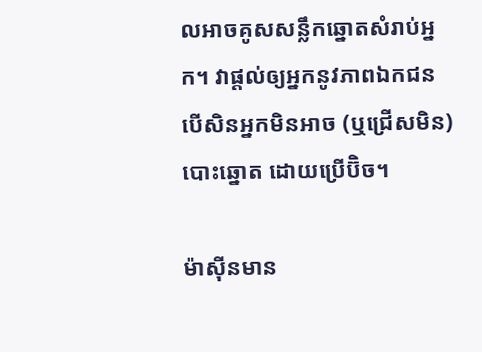លអាចគូសសន្លឹកឆ្នោតសំរាប់អ្នក។ វាផ្ដល់ឲ្យអ្នកនូវភាពឯកជន បើសិនអ្នកមិនអាច (ឬជ្រើសមិន) បោះឆ្នោត ដោយប្រើប៊ិច។

ម៉ាស៊ីនមាន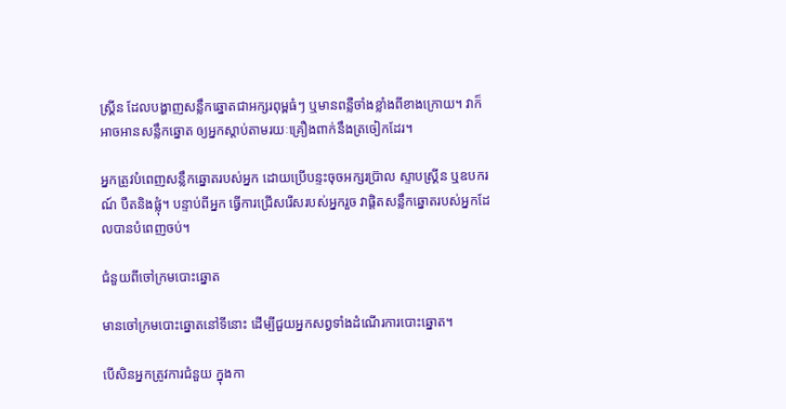ស្រ្គីន ដែលបង្ហាញសន្លឹកឆ្នោតជាអក្សរពុម្ពធំៗ ឬមានពន្លឺចាំងខ្លាំងពីខាងក្រោយ។ វាក៏អាចអានសន្លឹកឆ្នោត ឲ្យអ្នកស្ដាប់តាមរយៈគ្រឿងពាក់នឹងត្រចៀកដែរ។

អ្នកត្រូវបំពេញសន្លឹកឆ្នោតរបស់អ្នក ដោយប្រើបន្ទះចុចអក្សរប៊្រាល ស្ទាបស្រ្គីន ឬឧបករណ៍ បឺតនិងផ្លុំ។ បន្ទាប់ពីអ្នក ធ្វើការជ្រើសរើសរបស់អ្នករួច វាផ្តិតសន្លឹកឆ្នោតរបស់អ្នកដែលបានបំពេញចប់។

ជំនួយពីចៅក្រមបោះឆ្នោត

មានចៅក្រមបោះឆ្នោតនៅទីនោះ ដើម្បីជួយអ្នកសព្វទាំងដំណើរការបោះឆ្នោត។

បើសិនអ្នកត្រូវការជំនួយ ក្នុងកា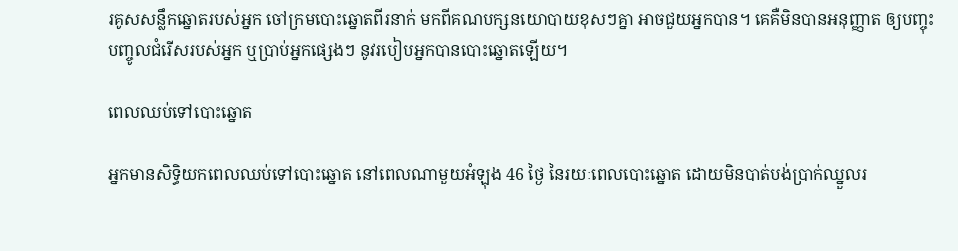រគូសសន្លឹកឆ្នោតរបស់អ្នក ចៅក្រមបោះឆ្នោតពីរនាក់ មកពីគណបក្សនយោបាយខុសៗគ្នា អាចជួយអ្នកបាន។ គេគឺមិនបានអនុញ្ញាត ឲ្យបញ្ចុះបញ្ចូលជំរើសរបស់អ្នក ឬប្រាប់អ្នកផ្សេងៗ នូវរបៀបអ្នកបានបោះឆ្នោតឡើយ។

ពេលឈប់ទៅបោះឆ្នោត

អ្នកមានសិទ្ធិយកពេលឈប់ទៅបោះឆ្នោត នៅពេលណាមួយអំឡុង 46 ថ្ងៃ នៃរយៈពេលបោះឆ្នោត ដោយមិនបាត់បង់ប្រាក់ឈ្នួលរ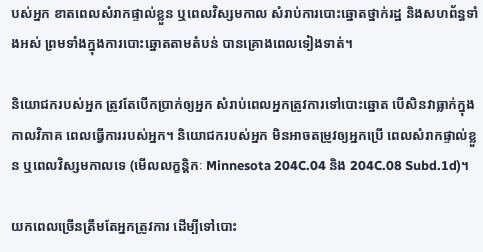បស់អ្នក ខាតពេលសំរាកផ្ទាល់ខ្លួន ឬពេលវិស្សមកាល សំរាប់ការបោះឆ្នោតថ្នាក់រដ្ឋ និងសហព័ន្ធទាំងអស់ ព្រមទាំងក្នុងការបោះឆ្នោតតាមតំបន់ បានគ្រោងពេលទៀងទាត់។

និយោជករបស់អ្នក ត្រូវតែបើកប្រាក់ឲ្យអ្នក សំរាប់ពេលអ្នកត្រូវការទៅបោះឆ្នោត បើសិនវាធ្លាក់ក្នុងកាលវិភាគ ពេលធ្វើការរបស់អ្នក។ និយោជករបស់អ្នក មិនអាចតម្រូវឲ្យអ្នកប្រើ ពេលសំរាកផ្ទាល់ខ្លួន ឬពេលវិស្សមកាលទេ (មើលលក្ខន្ដិកៈ Minnesota 204C.04 និង 204C.08 Subd.1d)។

យកពេលច្រើនត្រឹមតែអ្នកត្រូវការ ដើម្បីទៅបោះ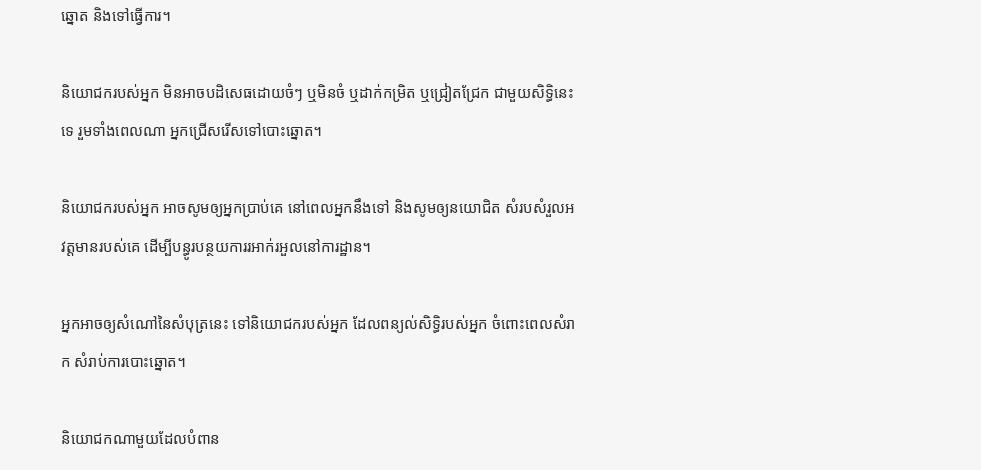ឆ្នោត និងទៅធ្វើការ។

និយោជករបស់អ្នក មិនអាចបដិសេធដោយចំៗ ឬមិនចំ ឬដាក់កម្រិត ឬជ្រៀតជ្រែក ជាមួយសិទ្ធិនេះទេ រួមទាំងពេលណា អ្នកជ្រើសរើសទៅបោះឆ្នោត។

និយោជករបស់អ្នក អាចសូមឲ្យអ្នកប្រាប់គេ នៅពេលអ្នកនឹងទៅ និងសូមឲ្យនយោជិត សំរបសំរួលអវត្ដមានរបស់គេ ដើម្បីបន្ធូរបន្ថយការរអាក់រអួលនៅការដ្ឋាន។

អ្នកអាចឲ្យសំណៅនៃសំបុត្រនេះ ទៅនិយោជករបស់អ្នក ដែលពន្យល់សិទ្ធិរបស់អ្នក ចំពោះពេលសំរាក សំរាប់ការបោះឆ្នោត។

និយោជកណាមួយដែលបំពាន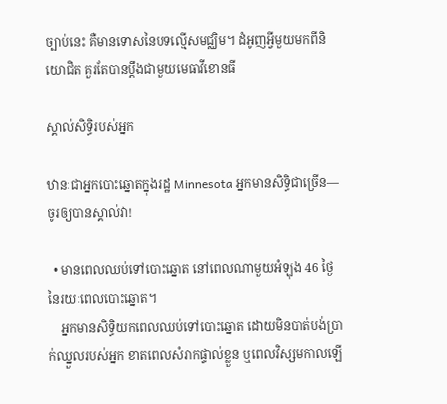ច្បាប់នេះ គឺមានទោសនៃបទល្មើសមជ្ឈិម។ ដំអូញអ្វីមួយមកពីនិយោជិត គួរតែបានប្ដឹងជាមួយមេធាវីខោនធី

ស្គាល់សិទ្ធិរបស់អ្នក

ឋានៈជាអ្នកបោះឆ្នោតក្នុងរដ្ឋ Minnesota អ្នកមានសិទ្ធិជាច្រើន—ចូរឲ្យបានស្គាល់វា!

  • មានពេលឈប់ទៅបោះឆ្នោត នៅពេលណាមួយអំឡុង 46 ថ្ងៃ នៃរយៈពេលបោះឆ្នោត។
    អ្នកមានសិទ្ធិយកពេលឈប់ទៅបោះឆ្នោត ដោយមិនបាត់បង់ប្រាក់ឈ្នួលរបស់អ្នក ខាតពេលសំរាកផ្ទាល់ខ្លួន ឬពេលវិស្សមកាលឡើ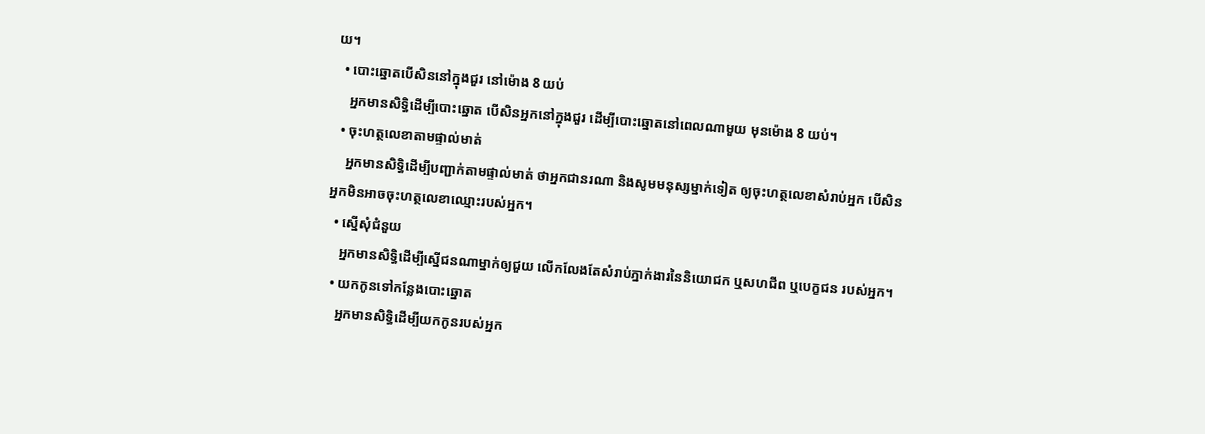យ។
  • បោះឆ្នោតបើសិននៅក្នុងជួរ នៅម៉ោង 8 យប់
    អ្នកមានសិទ្ធិដើម្បីបោះឆ្នោត បើសិនអ្នកនៅក្នុងជួរ ដើម្បីបោះឆ្នោតនៅពេលណាមួយ មុនម៉ោង 8 យប់។
  • ចុះហត្ថលេខាតាមផ្ទាល់មាត់
    អ្នកមានសិទ្ធិដើម្បីបញ្ជាក់តាមផ្ទាល់មាត់ ថាអ្នកជានរណា និងសូមមនុស្សម្នាក់ទៀត ឲ្យចុះហត្ថលេខាសំរាប់អ្នក បើសិនអ្នកមិនអាចចុះហត្ថលេខាឈ្មោះរបស់អ្នក។
  • ស្នើសុំជំនួយ
    អ្នកមានសិទ្ធិដើម្បីស្នើជនណាម្នាក់ឲ្យជួយ លើកលែងតែសំរាប់ភ្នាក់ងារនៃនិយោជក ឬសហជីព ឬបេក្ខជន របស់អ្នក។
  • យកកូនទៅកន្លែងបោះឆ្នោត
    អ្នកមានសិទ្ធិដើម្បីយកកូនរបស់អ្នក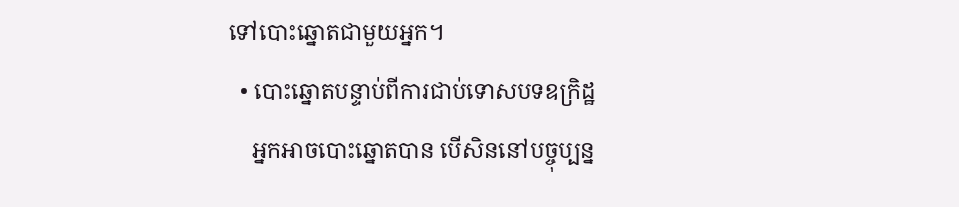ទៅបោះឆ្នោតជាមួយអ្នក។
  • បោះឆ្នោតបន្ទាប់ពីការជាប់ទោសបទឧក្រិដ្ឋ
    អ្នកអាចបោះឆ្នោតបាន បើសិននៅបច្ចុប្បន្ន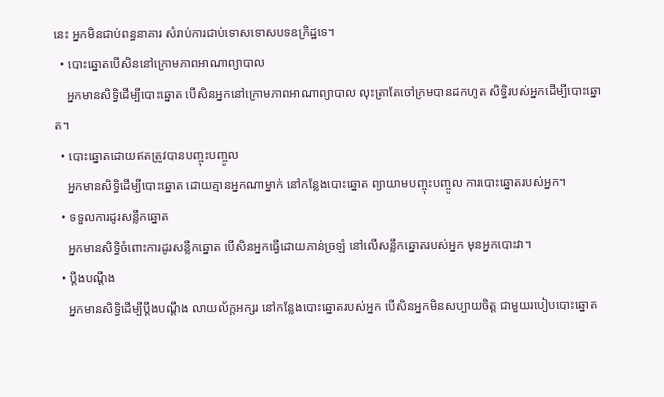នេះ អ្នកមិនជាប់ពន្ធនាគារ សំរាប់ការជាប់ទោសទោសបទឧក្រិដ្ឋទេ។
  • បោះឆ្នោតបើសិននៅក្រោមភាពអាណាព្យាបាល
    អ្នកមានសិទ្ធិដើម្បីបោះឆ្នោត បើសិនអ្នកនៅក្រោមភាពអាណាព្យាបាល លុះត្រាតែចៅក្រមបានដកហូត សិទ្ធិរបស់អ្នកដើម្បីបោះឆ្នោត។
  • បោះឆ្នោតដោយឥតត្រូវបានបញ្ចុះបញ្ចូល
    អ្នកមានសិទ្ធិដើម្បីបោះឆ្នោត ដោយគ្មានអ្នកណាម្នាក់ នៅកន្លែងបោះឆ្នោត ព្យាយាមបញ្ចុះបញ្ចូល ការបោះឆ្នោតរបស់អ្នក។
  • ទទួលការដូរសន្លឹកឆ្នោត
    អ្នកមានសិទ្ធិចំពោះការដូរសន្លឹកឆ្នោត បើសិនអ្នកធ្វើដោយភាន់ច្រឡំ នៅលើសន្លឹកឆ្នោតរបស់អ្នក មុនអ្នកបោះវា។
  • ប្ដឹងបណ្ដឹង
    អ្នកមានសិទ្ធិដើម្បីប្ដឹងបណ្ដឹង លាយល័ក្ដអក្សរ នៅកន្លែងបោះឆ្នោតរបស់អ្នក បើសិនអ្នកមិនសប្បាយចិត្ដ ជាមួយរបៀបបោះឆ្នោត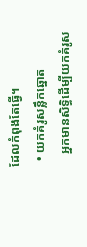ដែលកំពុងតែធ្វើ។
  • យកគំរូសន្លឹកឆ្នោត
    អ្នកមានសិទ្ធិដើម្បីយកគំរូស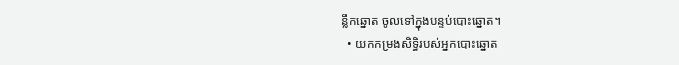ន្លឹកឆ្នោត ចូលទៅក្នុងបន្ទប់បោះឆ្នោត។
  • យកកម្រងសិទ្ធិរបស់អ្នកបោះឆ្នោត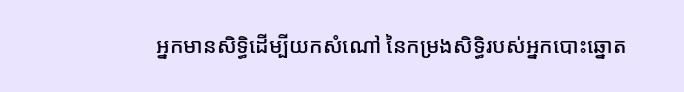អ្នកមានសិទ្ធិដើម្បីយកសំណៅ នៃកម្រងសិទ្ធិរបស់អ្នកបោះឆ្នោត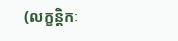(លក្ខន្ដិកៈ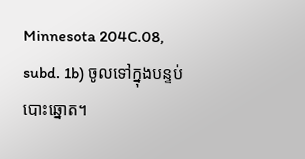Minnesota 204C.08, subd. 1b) ចូលទៅក្នុងបន្ទប់បោះឆ្នោត។